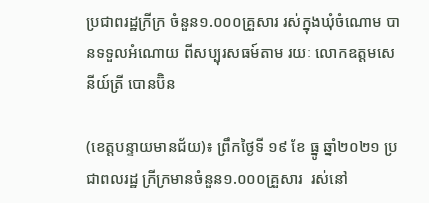ប្រជាពរដ្ឋក្រីក្រ ចំនួន១.០០០គ្រួសារ រស់ក្នុងឃុំចំណោម បានទទួលអំណោយ ពីសប្បុរសធម៍តាម រយៈ លោកឧត្តមសេនីយ៍ត្រី បោនប៊ិន

(ខេត្តបន្ទាយមានជ័យ)៖ ព្រឹកថ្ងៃទី ១៩ ខែ ធ្នូ ឆ្នាំ២០២១ ប្រជាពលរដ្ឋ ក្រីក្រមានចំនួន១.០០០គ្រួសារ  រស់នៅ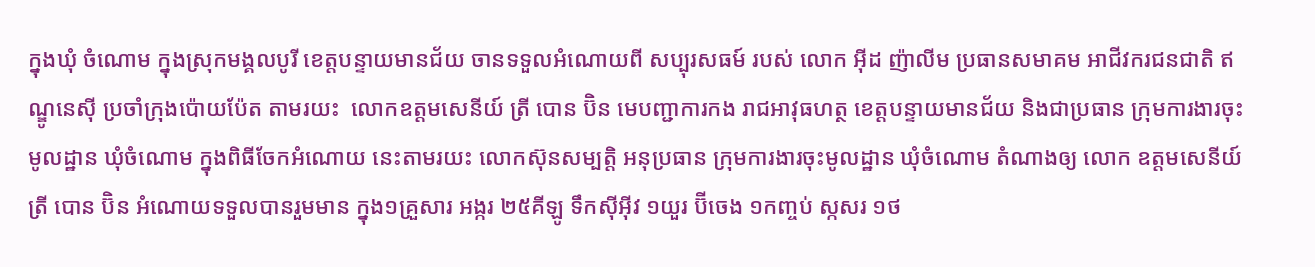ក្នុងឃុំ ចំណោម ក្នុងស្រុកមង្គលបូរី ខេត្តបន្ទាយមានជ័យ ចានទទួលអំណោយពី សប្បុរសធម៍ របស់ លោក អុីដ ញ៉ាលីម ប្រធានសមាគម អាជីវករជនជាតិ ឥណ្ឌូនេសុី ប្រចាំក្រុងប៉ោយប៉ែត តាមរយះ  លោកឧត្តមសេនីយ៍ ត្រី បោន ប៊ិន មេបញ្ជាការកង រាជអាវុធហត្ថ ខេត្តបន្ទាយមានជ័យ និងជាប្រធាន ក្រុមការងារចុះមូលដ្ឋាន ឃុំចំណោម ក្នុងពិធីចែកអំណោយ នេះតាមរយះ លោកស៊ុនសម្បត្តិ អនុប្រធាន ក្រុមការងារចុះមូលដ្ឋាន ឃុំចំណោម តំណាងឲ្យ លោក ឧត្តមសេនីយ៍ត្រី បោន ប៊ិន អំណោយទទួលបានរួមមាន ក្នុង១គ្រួសារ អង្ករ ២៥គីឡូ ទឹកសុីអុីវ ១យួរ ប៊ីចេង ១កញ្ចប់ ស្កសរ ១ថ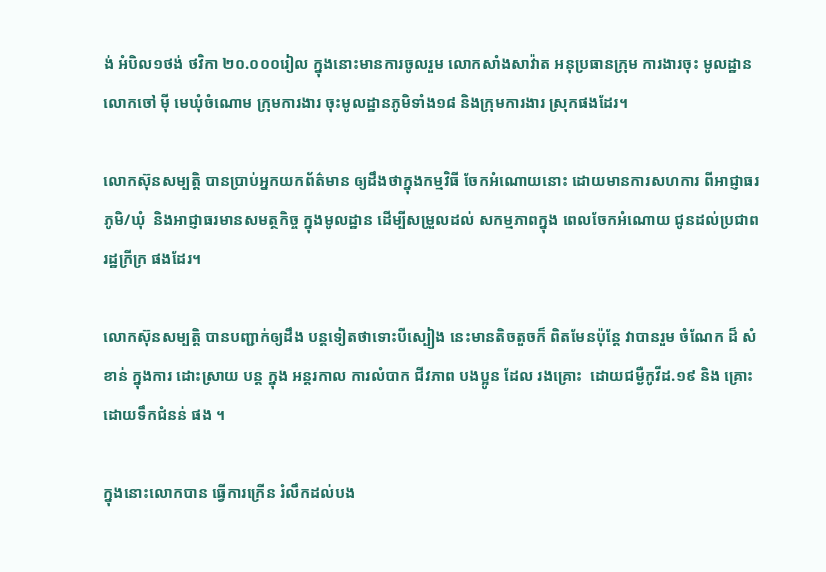ង់ អំបិល១ថង់ ថវិកា ២០.០០០រៀល ក្នុងនោះមានការចូលរួម លោកសាំងសាវ៉ាត អនុប្រធានក្រុម ការងារចុះ មូលដ្ឋាន លោកចៅ មុី មេឃុំចំណោម ក្រុមការងារ ចុះមូលដ្ឋានភូមិទាំង១៨ និងក្រុមការងារ ស្រុកផងដែរ។

លោកស៊ុនសម្បត្តិ បានប្រាប់អ្នកយកព័ត៌មាន ឲ្យដឹងថាក្នុងកម្មវិធី ចែកអំណោយនោះ ដោយមានការសហការ ពីអាជ្ញាធរភូមិ/ឃុំ  និងអាជ្ញាធរមានសមត្ថកិច្ច ក្នុងមូលដ្ឋាន ដើម្បីសម្រួលដល់ សកម្មភាពក្នុង ពេលចែកអំណោយ ជូនដល់ប្រជាពរដ្ឋក្រីក្រ ផងដែរ។

លោកស៊ុនសម្បត្តិ បានបញ្ជាក់ឲ្យដឹង បន្តទៀតថាទោះបីស្បៀង នេះមានតិចតួចក៏ ពិតមែនប៉ុន្តែ វាបានរួម ចំណែក ដ៏ សំខាន់ ក្នុងការ ដោះស្រាយ បន្ត ក្នុង អន្តរកាល ការលំបាក ជីវភាព បងប្អូន ដែល រងគ្រោះ  ដោយជម្ងឺកូវីដ.១៩ និង គ្រោះដោយទឹកជំនន់ ផង ។

ក្នុងនោះលោកបាន ធ្វើការក្រើន រំលឹកដល់បង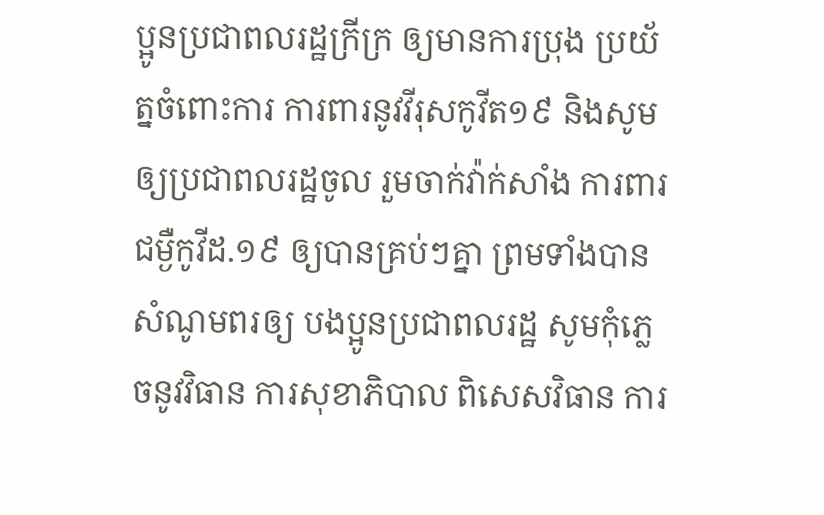ប្អូនប្រជាពលរដ្ឋក្រីក្រ ឲ្យមានការប្រុង ប្រយ័ត្នចំពោះការ ការពារនូវវីរុសកូវីត១៩ និងសូម ឲ្យប្រជាពលរដ្ឋចូល រួមចាក់វ៉ាក់សាំង ការពារជម្ងឺកូវីដ.១៩ ឲ្យបានគ្រប់ៗគ្នា ព្រមទាំងបាន សំណូមពរឲ្យ បងប្អូនប្រជាពលរដ្ឋ សូមកុំភ្លេចនូវវិធាន ការសុខាភិបាល ពិសេសវិធាន ការ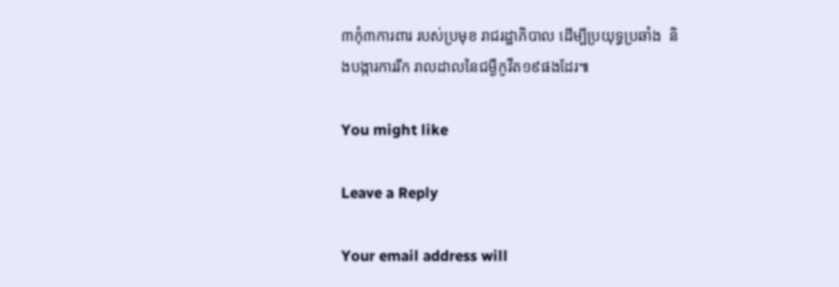៣កុំ៣ការពារ របស់ប្រមុខ រាជរដ្ឋាភិបាល ដេីម្បីប្រយុទ្ធប្រឆាំង  និងបង្ការការរីក រាលដាលនៃជម្ងឺកូវីត១៩ផងដែរ៕

You might like

Leave a Reply

Your email address will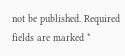not be published. Required fields are marked *